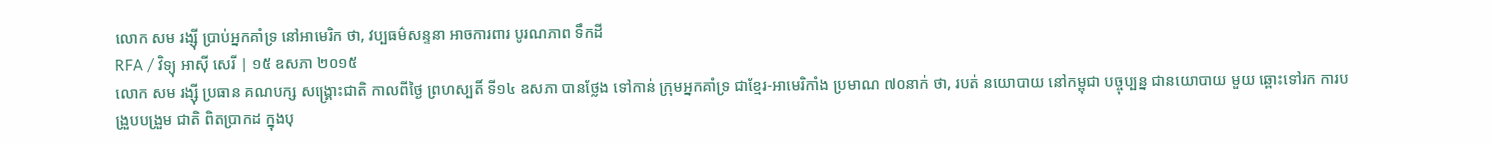លោក សម រង្ស៊ី ប្រាប់អ្នកគាំទ្រ នៅអាមេរិក ថា, វប្បធម៌សន្ទនា អាចការពារ បូរណភាព ទឹកដី
RFA / វិទ្យុ អាស៊ី សេរី | ១៥ ឧសភា ២០១៥
លោក សម រង្ស៊ី ប្រធាន គណបក្ស សង្គ្រោះជាតិ កាលពីថ្ងៃ ព្រហស្បតិ៍ ទី១៤ ឧសភា បានថ្លែង ទៅកាន់ ក្រុមអ្នកគាំទ្រ ជាខ្មែរ-អាមេរិកាំង ប្រមាណ ៧០នាក់ ថា, របត់ នយោបាយ នៅកម្ពុជា បច្ចុប្បន្ន ជានយោបាយ មួយ ឆ្ពោះទៅរក ការបង្រួបបង្រួម ជាតិ ពិតប្រាកដ ក្នុងបុ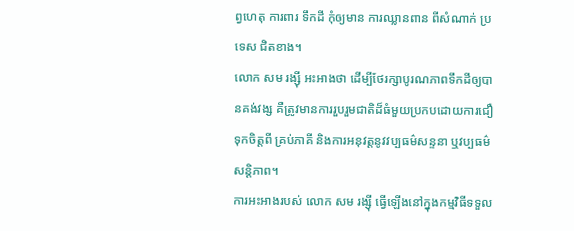ព្វហេតុ ការពារ ទឹកដី កុំឲ្យមាន ការឈ្លានពាន ពីសំណាក់ ប្រទេស ជិតខាង។
លោក សម រង្ស៊ី អះអាងថា ដើម្បីថែរក្សាបូរណភាពទឹកដីឲ្យបានគង់វង្ស គឺត្រូវមានការរួបរួមជាតិដ៏ធំមួយប្រកបដោយការជឿទុកចិត្តពី គ្រប់ភាគី និងការអនុវត្តនូវវប្បធម៌សន្ទនា ឬវប្បធម៌សន្តិភាព។
ការអះអាងរបស់ លោក សម រង្ស៊ី ធ្វើឡើងនៅក្នុងកម្មវិធីទទួល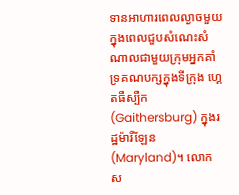ទានអាហារពេលល្ងាចមួយ ក្នុងពេលជួបសំណេះសំណាលជាមួយក្រុមអ្នកគាំទ្រគណបក្សក្នុងទីក្រុង ហ្គេតធឺស្បឺក (Gaithersburg) ក្នុងរដ្ឋម៉ារីឡែន (Maryland)។ លោក ស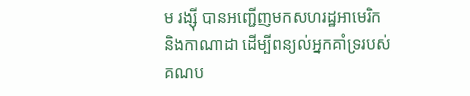ម រង្ស៊ី បានអញ្ជើញមកសហរដ្ឋអាមេរិក និងកាណាដា ដើម្បីពន្យល់អ្នកគាំទ្ររបស់គណប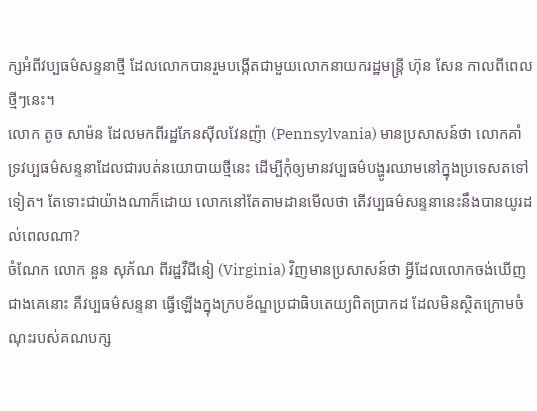ក្សអំពីវប្បធម៌សន្ទនាថ្មី ដែលលោកបានរួមបង្កើតជាមួយលោកនាយករដ្ឋមន្ត្រី ហ៊ុន សែន កាលពីពេលថ្មីៗនេះ។
លោក តូច សាម៉ន ដែលមកពីរដ្ឋភែនស៊ីលវែនញ៉ា (Pennsylvania) មានប្រសាសន៍ថា លោកគាំទ្រវប្បធម៌សន្ទនាដែលជារបត់នយោបាយថ្មីនេះ ដើម្បីកុំឲ្យមានវប្បធម៌បង្ហូរឈាមនៅក្នុងប្រទេសតទៅទៀត។ តែទោះជាយ៉ាងណាក៏ដោយ លោកនៅតែតាមដានមើលថា តើវប្បធម៌សន្ទនានេះនឹងបានយូរដល់ពេលណា?
ចំណែក លោក នួន សុភ័ណ ពីរដ្ឋវឺជីនៀ (Virginia) វិញមានប្រសាសន៍ថា អ្វីដែលលោកចង់ឃើញជាងគេនោះ គឺវប្បធម៌សន្ទនា ធ្វើឡើងក្នុងក្របខ័ណ្ឌប្រជាធិបតេយ្យពិតប្រាកដ ដែលមិនស្ថិតក្រោមចំណុះរបស់គណបក្ស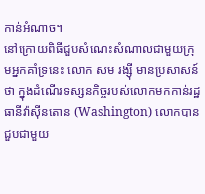កាន់អំណាច។
នៅក្រោយពិធីជួបសំណេះសំណាលជាមួយក្រុមអ្នកគាំទ្រនេះ លោក សម រង្ស៊ី មានប្រសាសន៍ថា ក្នុងដំណើរទស្សនកិច្ចរបស់លោកមកកាន់រដ្ឋធានីវ៉ាស៊ីនតោន (Washington) លោកបានជួបជាមួយ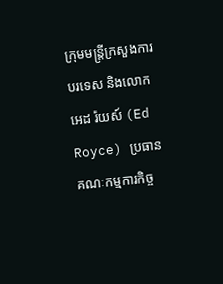ក្រុមមន្ត្រីក្រសួងការបរទេស និងលោក អេដ រ៉យស៍ (Ed Royce) ប្រធានគណៈកម្មការកិច្ច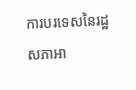ការបរទេសនៃរដ្ឋសភាអា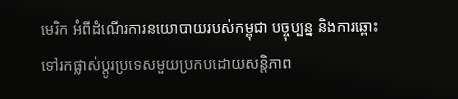មេរិក អំពីដំណើរការនយោបាយរបស់កម្ពុជា បច្ចុប្បន្ន និងការឆ្ពោះទៅរកផ្លាស់ប្ដូរប្រទេសមួយប្រកបដោយសន្តិភាព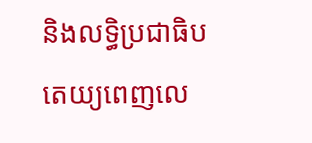និងលទ្ធិប្រជាធិបតេយ្យពេញលេ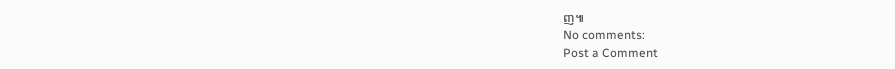ញ៕
No comments:
Post a Comment